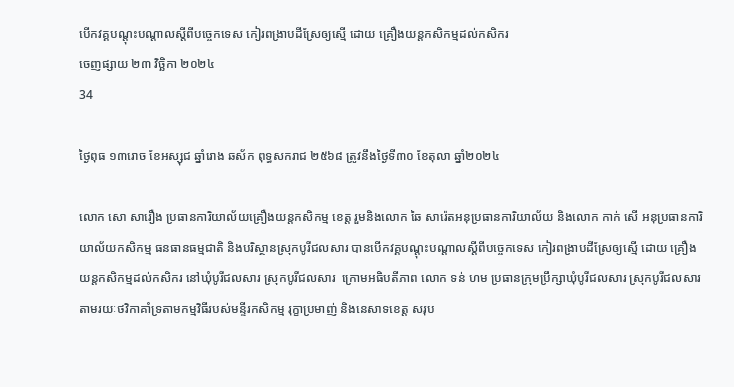បើកវគ្គបណ្តុះបណ្តាលស្តីពីបច្ចេកទេស កៀរពង្រាបដីស្រែឲ្យស្មើ ដោយ គ្រឿងយន្តកសិកម្មដល់កសិករ
ចេញផ្សាយ ២៣ វិច្ឆិកា ២០២៤
34

ថ្ងៃពុធ ១៣រោច ខែអស្សុជ ឆ្នាំរោង ឆស័ក ពុទ្ធសករាជ ២៥៦៨ ត្រូវនឹងថ្ងៃទី៣០ ខែតុលា ឆ្នាំ២០២៤

លោក សោ សារឿង ប្រធានការិយាល័យគ្រឿងយន្តកសិកម្ម ខេត្ត រួមនិងលោក ឆៃ សារ៉េតអនុប្រធានការិយាល័យ និងលោក កាក់ សើ អនុប្រធានការិយាល័យកសិកម្ម ធនធានធម្មជាតិ និងបរិស្ថានស្រុកបូរីជលសារ បានបើកវគ្គបណ្តុះបណ្តាលស្តីពីបច្ចេកទេស កៀរពង្រាបដីស្រែឲ្យស្មើ ដោយ គ្រឿងយន្តកសិកម្មដល់កសិករ នៅឃុំបូរីជលសារ ស្រុកបូរីជលសារ  ក្រោមអធិបតីភាព លោក ទន់ ហម ប្រធានក្រុមប្រឹក្សាឃុំបូរីជលសារ ស្រុកបូរីជលសារ តាមរយៈថវិកាគាំទ្រតាមកម្មវិធីរបស់មន្ទីរកសិកម្ម រុក្ខាប្រមាញ់ និងនេសាទខេត្ត សរុប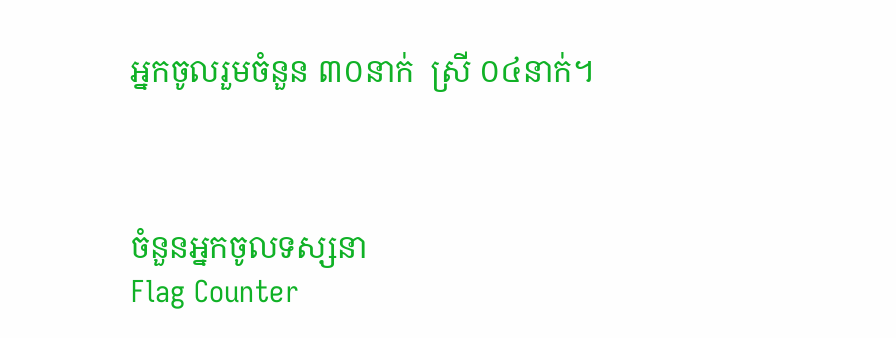អ្នកចូលរួមចំនួន ៣០នាក់  ស្រី ០៤នាក់។



ចំនួនអ្នកចូលទស្សនា
Flag Counter